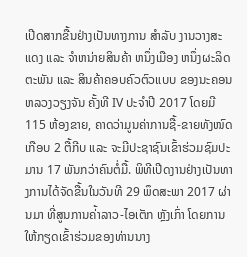ເປີດສາກຂື້ນຢ່າງເປັນທາງການ ສຳລັບ ງານວາງສະແດງ ແລະ ຈຳຫນ່າຍສິນຄ້າ ຫນຶ່ງເມືອງ ຫນຶ່ງຜະລິດຕະພັນ ແລະ ສິນຄ້າຄອບຄົວຕົວແບບ ຂອງນະຄອນຫລວງວຽງຈັນ ຄັ້ງທີ IV ປະຈໍາປີ 2017 ໂດຍມີ 115 ຫ້ອງຂາຍ, ຄາດວ່າມູນຄ່າການຊື້-ຂາຍທັງໜົດເກືອບ 2 ຕື້ກີບ ແລະ ຈະມີປະຊາຊົນເຂົ້າຮ່ວມຊົມປະມານ 17 ພັນກວ່າຄົນຕໍ່ມື້. ພິທີເປີດງານຢ່າງເປັນທາງການໄດ້ຈັດຂື້ນໃນວັນທີ 29 ພຶດສະພາ 2017 ຜ່ານມາ ທີ່ສູນການຄ່້າລາວ-ໄອເຕັກ ຫຼັງເກົ່າ ໂດຍການໃຫ້ກຽດເຂົ້າຮ່ວມຂອງທ່ານນາງ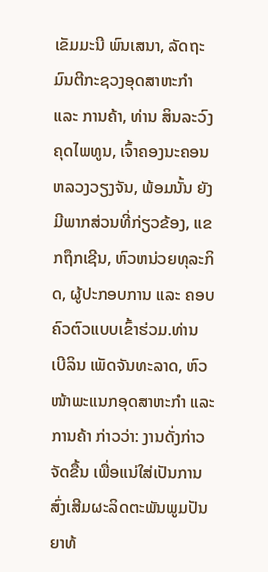ເຂັມມະນີ ພົນເສນາ, ລັດຖະມົນຕີກະຊວງອຸດສາຫະກຳ ແລະ ການຄ້າ, ທ່ານ ສິນລະວົງ ຄຸດໄພທູນ, ເຈົ້າຄອງນະຄອນຫລວງວຽງຈັນ, ພ້ອມນັ້ນ ຍັງມີພາກສ່ວນທີ່ກ່ຽວຂ້ອງ, ແຂກຖຶກເຊີນ, ຫົວຫນ່ວຍທຸລະກິດ, ຜູ້ປະກອບການ ແລະ ຄອບຄົວຕົວແບບເຂົ້າຮ່ວມ.ທ່ານ ເບີລິນ ເພັດຈັນທະລາດ, ຫົວໜ້າພະແນກອຸດສາຫະກຳ ແລະ ການຄ້າ ກ່າວວ່າ: ງານດັ່ງກ່າວຈັດຂື້ນ ເພື່ອແນ່ໃສ່ເປັນການສົ່ງເສີມຜະລິດຕະພັນພູມປັນຍາທ້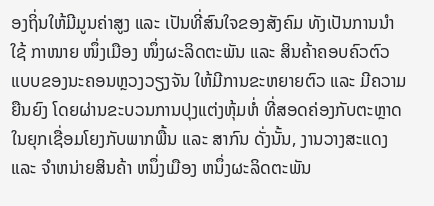ອງຖິ່ນໃຫ້ມີມູນຄ່າສູງ ແລະ ເປັນທີ່ສົນໃຈຂອງສັງຄົມ ທັງເປັນການນຳໃຊ້ ກາໜາຍ ໜຶ່ງເມືອງ ໜຶ່ງຜະລິດຕະພັນ ແລະ ສິນຄ້າຄອບຄົວຕົວແບບຂອງນະຄອນຫຼວງວຽງຈັນ ໃຫ້ມີການຂະຫຍາຍຕົວ ແລະ ມີຄວາມຍືນຍົງ ໂດຍຜ່ານຂະບວນການປຸງແຕ່ງຫຸ້ມຫໍ່ ທີ່ສອດຄ່ອງກັບຕະຫຼາດ ໃນຍຸກເຊື່ອມໂຍງກັບພາກພື້ນ ແລະ ສາກົນ ດັ່ງນັ້ນ, ງານວາງສະແດງ ແລະ ຈໍາຫນ່າຍສິນຄ້າ ຫນຶ່ງເມືອງ ຫນຶ່ງຜະລິດຕະພັນ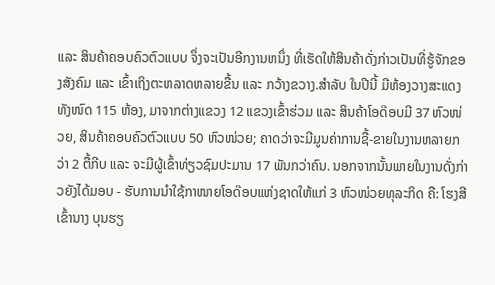ແລະ ສິນຄ້າຄອບຄົວຕົວແບບ ຈຶ່ງຈະເປັນອີກງານຫນຶ່ງ ທີ່ເຮັດໃຫ້ສິນຄ້າດັ່ງກ່າວເປັນທີ່ຮູ້ຈັກຂອງສັງຄົມ ແລະ ເຂົ້າເຖິງຕະຫລາດຫລາຍຂື້ນ ແລະ ກວ້າງຂວາງ.ສຳລັບ ໃນປີນີ້ ມີຫ້ອງວາງສະແດງທັງໜົດ 115 ຫ້ອງ, ມາຈາກຕ່າງແຂວງ 12 ແຂວງເຂົ້າຮ່ວມ ແລະ ສິນຄ້າໂອດ໊ອບມີ 37 ຫົວໜ່ວຍ, ສິນຄ້າຄອບຄົວຕົວແບບ 50 ຫົວໜ່ວຍ; ຄາດວ່າຈະມີມູນຄ່າການຊື້-ຂາຍໃນງານຫລາຍກວ່າ 2 ຕື້ກີບ ແລະ ຈະມີຜູ້ເຂົ້າທ່ຽວຊົມປະມານ 17 ພັນກວ່າຄົນ. ນອກຈາກນັ້ນພາຍໃນງານດັ່ງກ່າວຍັງໄດ້ມອບ - ຮັບການນຳໃຊ້ກາໜາຍໂອດ໊ອບແຫ່ງຊາດໃຫ້ແກ່ 3 ຫົວໜ່ວຍທຸລະກິດ ຄື: ໂຮງສີເຂົ້ານາງ ບຸນຮຽ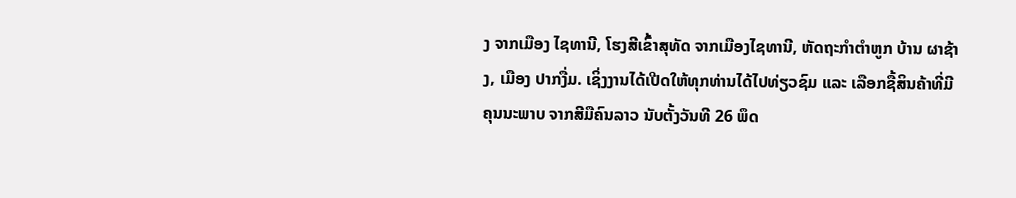ງ ຈາກເມືອງ ໄຊທານີ, ໂຮງສີເຂົ້າສຸທັດ ຈາກເມືອງໄຊທານີ, ຫັດຖະກໍາຕໍາຫູກ ບ້ານ ຜາຊ້າງ, ເມືອງ ປາກງື່ມ. ເຊິ່ງງານໄດ້ເປີດໃຫ້ທຸກທ່ານໄດ້ໄປທ່ຽວຊົມ ແລະ ເລືອກຊື້ສິນຄ້າທີ່ມີຄຸນນະພາບ ຈາກສີມືຄົນລາວ ນັບຕັ້ງວັນທີ 26 ພຶດ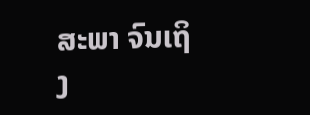ສະພາ ຈົນເຖິງ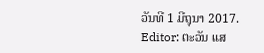ວັນທີ 1 ມີຖຸນາ 2017.
Editor: ຕະວັນ ແສ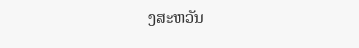ງສະຫວັນ